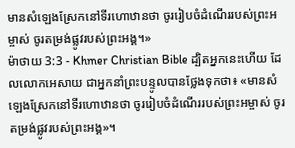មានសំឡេងស្រែកនៅទីរហោឋានថា ចូររៀបចំដំណើររបស់ព្រះអម្ចាស់ ចូរតម្រង់ផ្លូវរបស់ព្រះអង្គ។»
ម៉ាថាយ 3:3 - Khmer Christian Bible ដ្បិតអ្នកនេះហើយ ដែលលោកអេសាយ ជាអ្នកនាំព្រះបន្ទូលបានថ្លែងទុកថា៖ «មានសំឡេងស្រែកនៅទីរហោឋានថា ចូររៀបចំដំណើររបស់ព្រះអម្ចាស់ ចូរតម្រង់ផ្លូវរបស់ព្រះអង្គ»។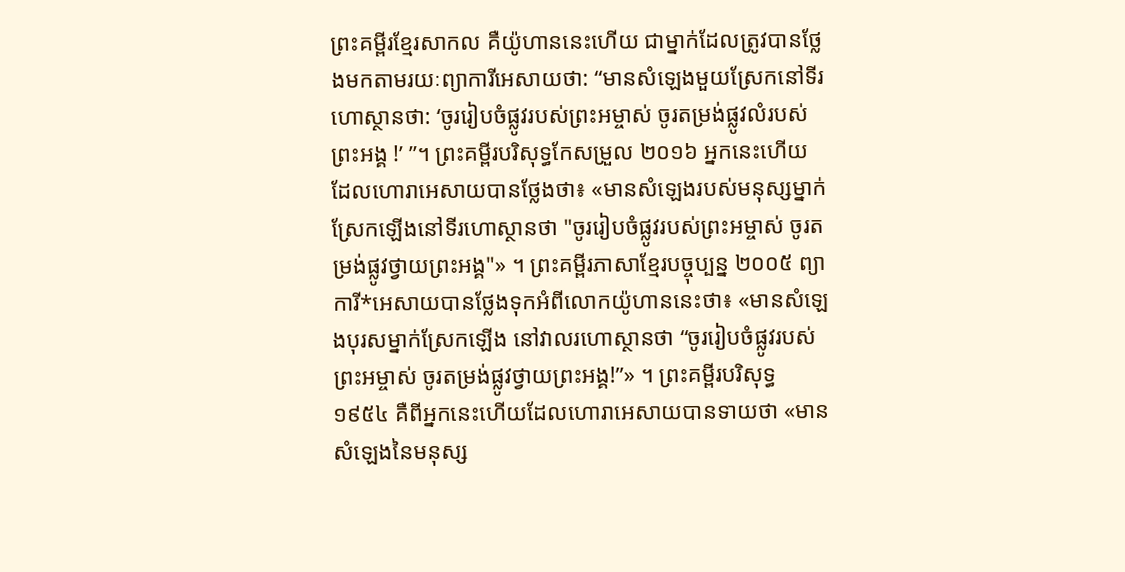ព្រះគម្ពីរខ្មែរសាកល គឺយ៉ូហាននេះហើយ ជាម្នាក់ដែលត្រូវបានថ្លែងមកតាមរយៈព្យាការីអេសាយថា: “មានសំឡេងមួយស្រែកនៅទីរហោស្ថានថា: ‘ចូររៀបចំផ្លូវរបស់ព្រះអម្ចាស់ ចូរតម្រង់ផ្លូវលំរបស់ព្រះអង្គ !’ ”។ ព្រះគម្ពីរបរិសុទ្ធកែសម្រួល ២០១៦ អ្នកនេះហើយដែលហោរាអេសាយបានថ្លែងថា៖ «មានសំឡេងរបស់មនុស្សម្នាក់ ស្រែកឡើងនៅទីរហោស្ថានថា "ចូររៀបចំផ្លូវរបស់ព្រះអម្ចាស់ ចូរតម្រង់ផ្លូវថ្វាយព្រះអង្គ"» ។ ព្រះគម្ពីរភាសាខ្មែរបច្ចុប្បន្ន ២០០៥ ព្យាការី*អេសាយបានថ្លែងទុកអំពីលោកយ៉ូហាននេះថា៖ «មានសំឡេងបុរសម្នាក់ស្រែកឡើង នៅវាលរហោស្ថានថា “ចូររៀបចំផ្លូវរបស់ព្រះអម្ចាស់ ចូរតម្រង់ផ្លូវថ្វាយព្រះអង្គ!”» ។ ព្រះគម្ពីរបរិសុទ្ធ ១៩៥៤ គឺពីអ្នកនេះហើយដែលហោរាអេសាយបានទាយថា «មានសំឡេងនៃមនុស្ស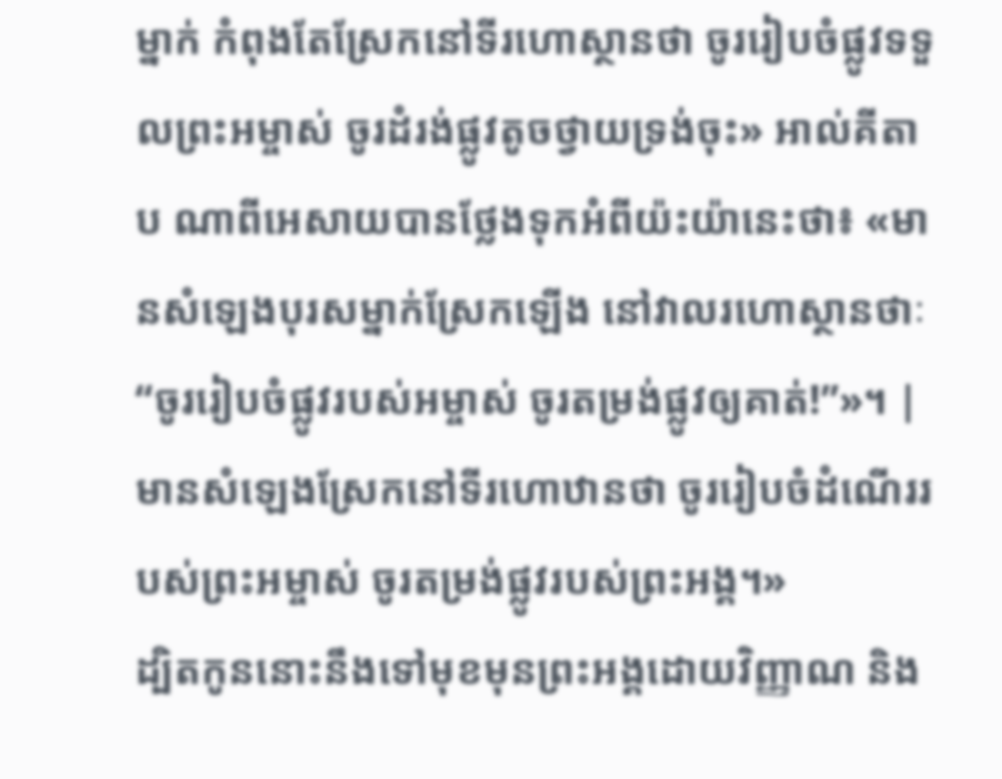ម្នាក់ កំពុងតែស្រែកនៅទីរហោស្ថានថា ចូររៀបចំផ្លូវទទួលព្រះអម្ចាស់ ចូរដំរង់ផ្លូវតូចថ្វាយទ្រង់ចុះ» អាល់គីតាប ណាពីអេសាយបានថ្លែងទុកអំពីយ៉ះយ៉ានេះថា៖ «មានសំឡេងបុរសម្នាក់ស្រែកឡើង នៅវាលរហោស្ថានថាៈ “ចូររៀបចំផ្លូវរបស់អម្ចាស់ ចូរតម្រង់ផ្លូវឲ្យគាត់!”»។ |
មានសំឡេងស្រែកនៅទីរហោឋានថា ចូររៀបចំដំណើររបស់ព្រះអម្ចាស់ ចូរតម្រង់ផ្លូវរបស់ព្រះអង្គ។»
ដ្បិតកូននោះនឹងទៅមុខមុនព្រះអង្គដោយវិញ្ញាណ និង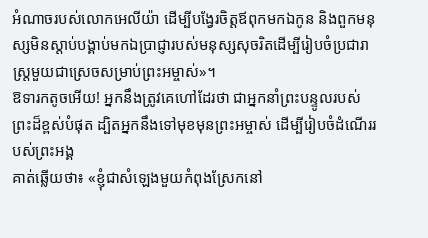អំណាចរបស់លោកអេលីយ៉ា ដើម្បីបង្វែរចិត្ដឪពុកមកឯកូន និងពួកមនុស្សមិនស្ដាប់បង្គាប់មកឯប្រាជ្ញារបស់មនុស្សសុចរិតដើម្បីរៀបចំប្រជារាស្ដ្រមួយជាស្រេចសម្រាប់ព្រះអម្ចាស់»។
ឱទារកតូចអើយ! អ្នកនឹងត្រូវគេហៅដែរថា ជាអ្នកនាំព្រះបន្ទូលរបស់ព្រះដ៏ខ្ពស់បំផុត ដ្បិតអ្នកនឹងទៅមុខមុនព្រះអម្ចាស់ ដើម្បីរៀបចំដំណើររបស់ព្រះអង្គ
គាត់ឆ្លើយថា៖ «ខ្ញុំជាសំឡេងមួយកំពុងស្រែកនៅ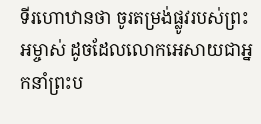ទីរហោឋានថា ចូរតម្រង់ផ្លូវរបស់ព្រះអម្ចាស់ ដូចដែលលោកអេសាយជាអ្នកនាំព្រះប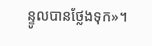ន្ទូលបានថ្លែងទុក»។